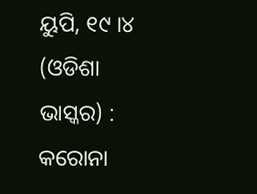ୟୁପି, ୧୯ ।୪ (ଓଡିଶା ଭାସ୍କର) : କରୋନା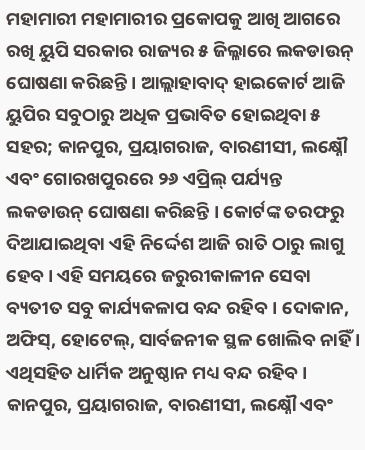ମହାମାରୀ ମହାମାରୀର ପ୍ରକୋପକୁ ଆଖି ଆଗରେ ରଖି ୟୁପି ସରକାର ରାଜ୍ୟର ୫ ଜିଲ୍ଳାରେ ଲକଡାଉନ୍ ଘୋଷଣା କରିଛନ୍ତି । ଆଲ୍ଲାହାବାଦ୍ ହାଇକୋର୍ଟ ଆଜି ୟୁପିର ସବୁଠାରୁ ଅଧିକ ପ୍ରଭାବିତ ହୋଇଥିବା ୫ ସହର; କାନପୁର, ପ୍ରୟାଗରାଜ, ବାରଣୀସୀ, ଲକ୍ଷ୍ନୌ ଏବଂ ଗୋରଖପୁରରେ ୨୬ ଏପ୍ରିଲ୍ ପର୍ଯ୍ୟନ୍ତ ଲକଡାଉନ୍ ଘୋଷଣା କରିଛନ୍ତି । କୋର୍ଟଙ୍କ ତରଫରୁ ଦିଆଯାଇଥିବା ଏହି ନିର୍ଦ୍ଦେଶ ଆଜି ରାତି ଠାରୁ ଲାଗୁ ହେବ । ଏହି ସମୟରେ ଜରୁରୀକାଳୀନ ସେବା ବ୍ୟତୀତ ସବୁ କାର୍ଯ୍ୟକଳାପ ବନ୍ଦ ରହିବ । ଦୋକାନ, ଅଫିସ୍, ହୋଟେଲ୍, ସାର୍ବଜନୀକ ସ୍ଥଳ ଖୋଲିବ ନାହିଁ । ଏଥିସହିତ ଧାର୍ମିକ ଅନୁଷ୍ଠାନ ମଧ୍ୟ ବନ୍ଦ ରହିବ ।
କାନପୁର, ପ୍ରୟାଗରାଜ, ବାରଣୀସୀ, ଲକ୍ଷ୍ନୌ ଏବଂ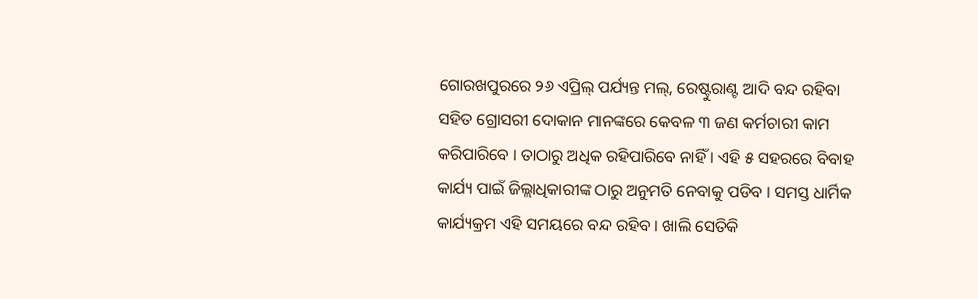ଗୋରଖପୁରରେ ୨୬ ଏପ୍ରିଲ୍ ପର୍ଯ୍ୟନ୍ତ ମଲ୍, ରେଷ୍ଟୁରାଣ୍ଟ ଆଦି ବନ୍ଦ ରହିବା ସହିତ ଗ୍ରୋସରୀ ଦୋକାନ ମାନଙ୍କରେ କେବଳ ୩ ଜଣ କର୍ମଚାରୀ କାମ କରିପାରିବେ । ତାଠାରୁ ଅଧିକ ରହିପାରିବେ ନାହିଁ । ଏହି ୫ ସହରରେ ବିବାହ କାର୍ଯ୍ୟ ପାଇଁ ଜିଲ୍ଲାଧିକାରୀଙ୍କ ଠାରୁ ଅନୁମତି ନେବାକୁ ପଡିବ । ସମସ୍ତ ଧାର୍ମିକ କାର୍ଯ୍ୟକ୍ରମ ଏହି ସମୟରେ ବନ୍ଦ ରହିବ । ଖାଲି ସେତିକି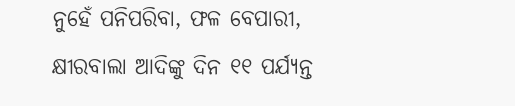ନୁହେଁ ପନିପରିବା, ଫଳ ବେପାରୀ, କ୍ଷୀରବାଲା ଆଦିଙ୍କୁ ଦିନ ୧୧ ପର୍ଯ୍ୟନ୍ତ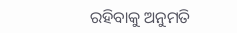ରହିବାକୁ ଅନୁମତି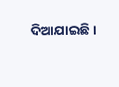ଦିଆଯାଇଛି ।